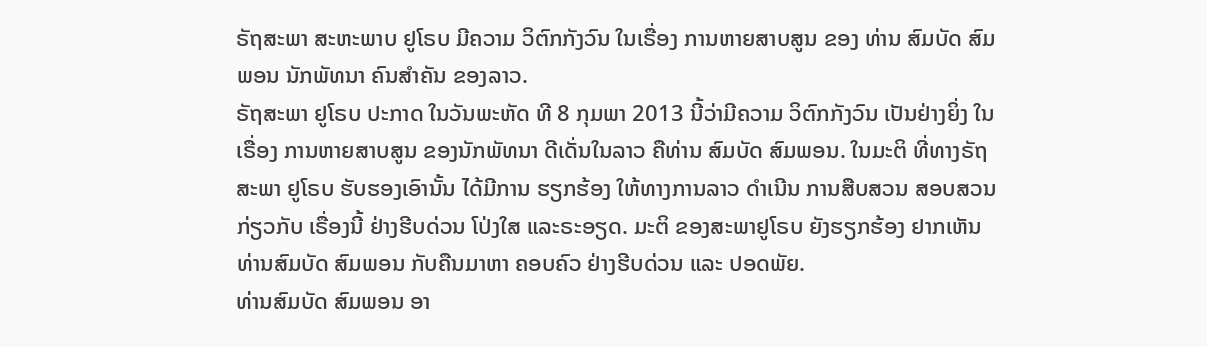ຣັຖສະພາ ສະຫະພາບ ຢູໂຣບ ມີຄວາມ ວິຕົກກັງວົນ ໃນເຣື່ອງ ການຫາຍສາບສູນ ຂອງ ທ່ານ ສົມບັດ ສົມພອນ ນັກພັທນາ ຄົນສໍາຄັນ ຂອງລາວ.
ຣັຖສະພາ ຢູໂຣບ ປະກາດ ໃນວັນພະຫັດ ທີ 8 ກຸມພາ 2013 ນີ້ວ່າມີຄວາມ ວິຕົກກັງວົນ ເປັນຢ່າງຍິ່ງ ໃນເຣື່ອງ ການຫາຍສາບສູນ ຂອງນັກພັທນາ ດີເດັ່ນໃນລາວ ຄືທ່ານ ສົມບັດ ສົມພອນ. ໃນມະຕິ ທີ່ທາງຣັຖສະພາ ຢູໂຣບ ຮັບຮອງເອົານັ້ນ ໄດ້ມີການ ຮຽກຮ້ອງ ໃຫ້ທາງການລາວ ດໍາເນີນ ການສືບສວນ ສອບສວນ ກ່ຽວກັບ ເຣື່ອງນີ້ ຢ່າງຮີບດ່ວນ ໂປ່ງໃສ ແລະຣະອຽດ. ມະຕິ ຂອງສະພາຢູໂຣບ ຍັງຮຽກຮ້ອງ ຢາກເຫັນ ທ່ານສົມບັດ ສົມພອນ ກັບຄືນມາຫາ ຄອບຄົວ ຢ່າງຮີບດ່ວນ ແລະ ປອດພັຍ.
ທ່ານສົມບັດ ສົມພອນ ອາ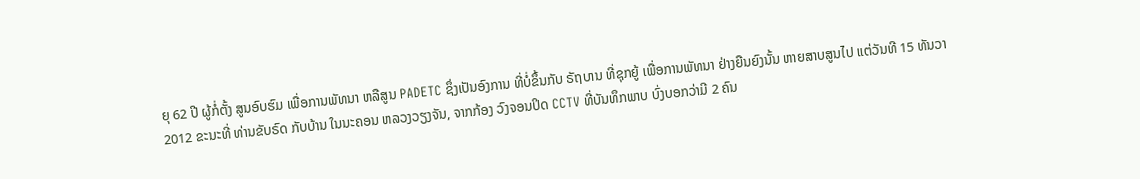ຍຸ 62 ປີ ຜູ້ກໍ່ຕັ້ງ ສູນອົບຮົມ ເພື່ອການພັທນາ ຫລືສູນ PADETC ຊຶ່ງເປັນອົງການ ທີ່ບໍ່ຂຶ້ນກັບ ຣັຖບານ ທີ່ຊຸກຍູ້ ເພື່ອການພັທນາ ຢ່າງຍືນຍົງນັ້ນ ຫາຍສາບສູນໄປ ແຕ່ວັນທີ 15 ທັນວາ 2012 ຂະນະທີ່ ທ່ານຂັບຣົດ ກັບບ້ານ ໃນນະຄອນ ຫລວງວຽງຈັນ, ຈາກກ້ອງ ວົງຈອນປິດ CCTV ທີ່ບັນທຶກພາບ ບົ່ງບອກວ່າມີ 2 ຄົນ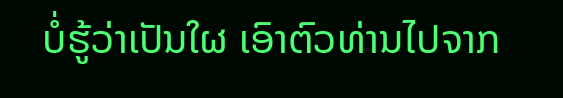ບໍ່ຮູ້ວ່າເປັນໃຜ ເອົາຕົວທ່ານໄປຈາກ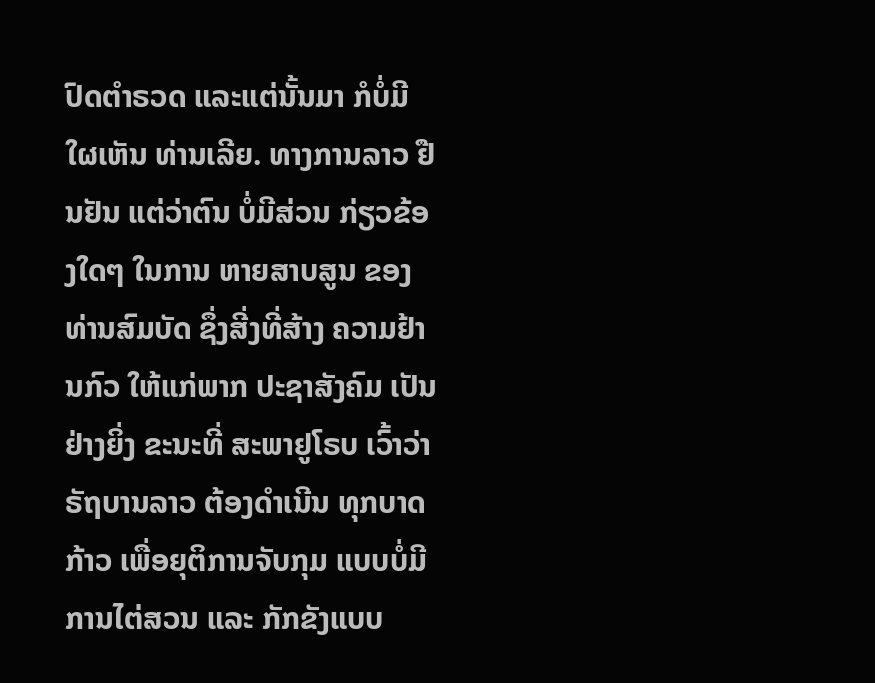ປົດຕໍາຣວດ ແລະແຕ່ນັ້ນມາ ກໍບໍ່ມີໃຜເຫັນ ທ່ານເລີຍ. ທາງການລາວ ຢືນຢັນ ແຕ່ວ່າຕົນ ບໍ່ມີສ່ວນ ກ່ຽວຂ້ອງໃດໆ ໃນການ ຫາຍສາບສູນ ຂອງ ທ່ານສົມບັດ ຊຶ່ງສີ່ງທີ່ສ້າງ ຄວາມຢ້ານກົວ ໃຫ້ແກ່ພາກ ປະຊາສັງຄົມ ເປັນຢ່າງຍິ່ງ ຂະນະທີ່ ສະພາຢູໂຣບ ເວົ້າວ່າ ຣັຖບານລາວ ຕ້ອງດໍາເນີນ ທຸກບາດກ້າວ ເພື່ອຍຸຕິການຈັບກຸມ ແບບບໍ່ມີ ການໄຕ່ສວນ ແລະ ກັກຂັງແບບ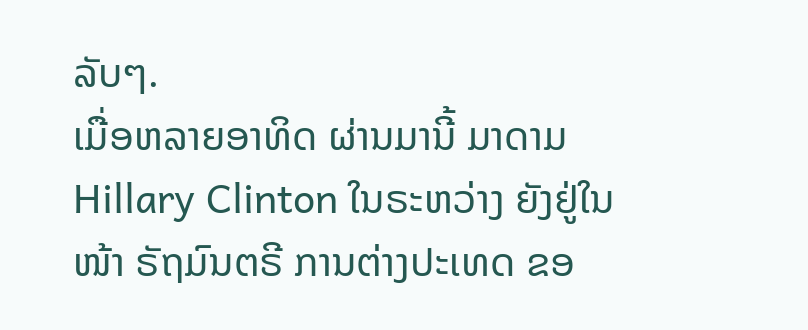ລັບໆ.
ເມື່ອຫລາຍອາທິດ ຜ່ານມານີ້ ມາດາມ Hillary Clinton ໃນຣະຫວ່າງ ຍັງຢູ່ໃນໜ້າ ຣັຖມົນຕຣີ ການຕ່າງປະເທດ ຂອ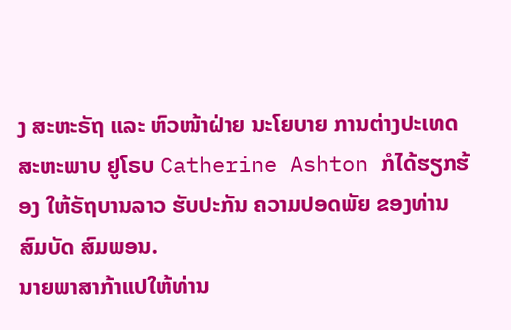ງ ສະຫະຣັຖ ແລະ ຫົວໜ້າຝ່າຍ ນະໂຍບາຍ ການຕ່າງປະເທດ ສະຫະພາບ ຢູໂຣບ Catherine Ashton ກໍໄດ້ຮຽກຮ້ອງ ໃຫ້ຣັຖບານລາວ ຮັບປະກັນ ຄວາມປອດພັຍ ຂອງທ່ານ ສົມບັດ ສົມພອນ.
ນາຍພາສາກ້າແປໃຫ້ທ່ານ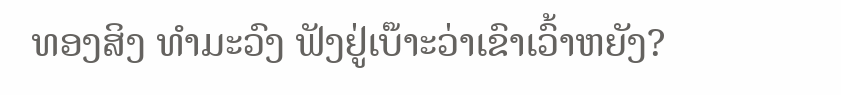ທອງສິງ ທໍາມະວົງ ຟັງຢູ່ເບ໊າະວ່າເຂົາເວົ້າຫຍັງ?